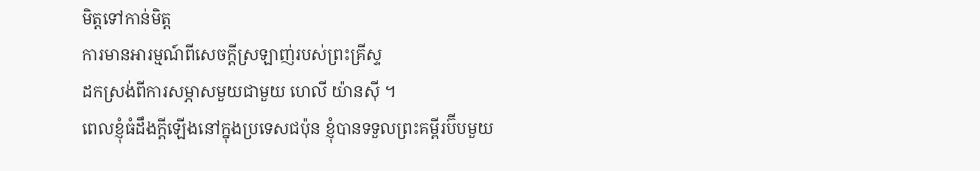មិត្តទៅកាន់មិត្ត
ការមានអារម្មណ៍ពីសេចក្ដីស្រឡាញ់របស់ព្រះគ្រីស្ទ
ដកស្រង់ពីការសម្ភាសមួយជាមួយ ហេលី យ៉ានស៊ី ។
ពេលខ្ញុំធំដឹងក្ដីឡើងនៅក្នុងប្រទេសជប៉ុន ខ្ញុំបានទទួលព្រះគម្ពីរប៊ីបមួយ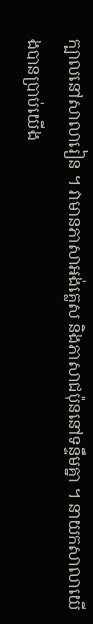ក្បាលនៅសាលារៀន ។ វាមានភាសាអង់គ្លេស និងភាសាជប៉ុននៅទន្ទឹមគ្នា ។ នាយកសាលាយើងបានប្រាប់យើង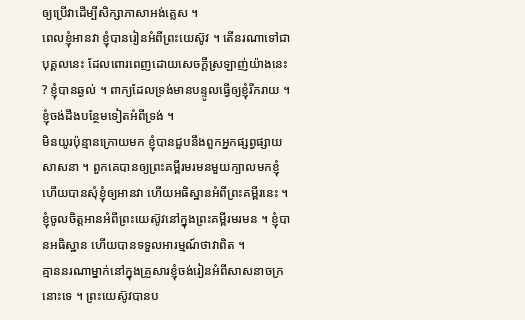ឲ្យប្រើវាដើម្បីសិក្សាភាសាអង់គ្លេស ។
ពេលខ្ញុំអានវា ខ្ញុំបានរៀនអំពីព្រះយេស៊ូវ ។ តើនរណាទៅជាបុគ្គលនេះ ដែលពោរពេញដោយសេចក្ដីស្រឡាញ់យ៉ាងនេះ ? ខ្ញុំបានឆ្ងល់ ។ ពាក្យដែលទ្រង់មានបន្ទូលធ្វើឲ្យខ្ញុំរីករាយ ។ ខ្ញុំចង់ដឹងបន្ថែមទៀតអំពីទ្រង់ ។
មិនយូរប៉ុន្មានក្រោយមក ខ្ញុំបានជួបនឹងពួកអ្នកផ្សព្វផ្សាយសាសនា ។ ពួកគេបានឲ្យព្រះគម្ពីរមរមនមួយក្បាលមកខ្ញុំ ហើយបានសុំខ្ញុំឲ្យអានវា ហើយអធិស្ឋានអំពីព្រះគម្ពីរនេះ ។ ខ្ញុំចូលចិត្តអានអំពីព្រះយេស៊ូវនៅក្នុងព្រះគម្ពីរមរមន ។ ខ្ញុំបានអធិស្ឋាន ហើយបានទទួលអារម្មណ៍ថាវាពិត ។
គ្មាននរណាម្នាក់នៅក្នុងគ្រួសារខ្ញុំចង់រៀនអំពីសាសនាចក្រនោះទេ ។ ព្រះយេស៊ូវបានប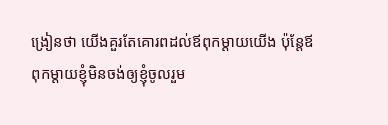ង្រៀនថា យើងគួរតែគោរពដល់ឪពុកម្ដាយយើង ប៉ុន្តែឪពុកម្ដាយខ្ញុំមិនចង់ឲ្យខ្ញុំចូលរួម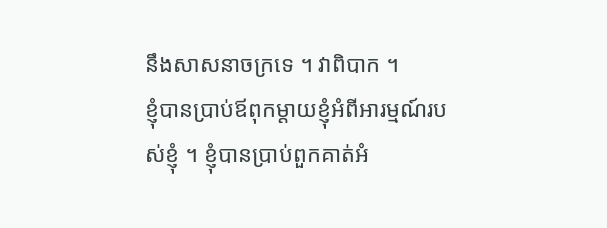នឹងសាសនាចក្រទេ ។ វាពិបាក ។
ខ្ញុំបានប្រាប់ឪពុកម្ដាយខ្ញុំអំពីអារម្មណ៍របស់ខ្ញុំ ។ ខ្ញុំបានប្រាប់ពួកគាត់អំ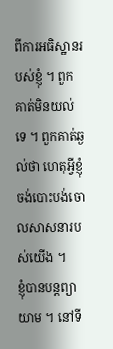ពីការអធិស្ឋានរបស់ខ្ញុំ ។ ពួកគាត់មិនយល់ទេ ។ ពួកគាត់ឆ្ងល់ថា ហេតុអ្វីខ្ញុំចង់បោះបង់ចោលសាសនារបស់យើង ។
ខ្ញុំបានបន្តព្យាយាម ។ នៅទី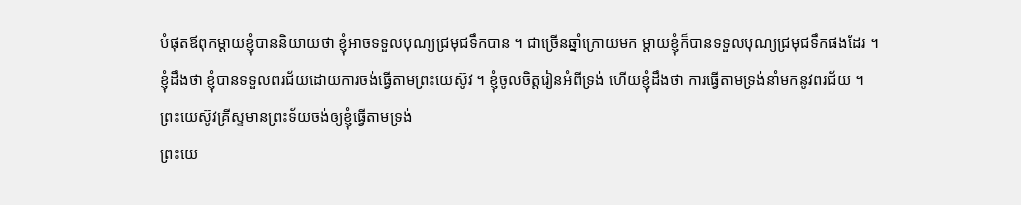បំផុតឪពុកម្ដាយខ្ញុំបាននិយាយថា ខ្ញុំអាចទទួលបុណ្យជ្រមុជទឹកបាន ។ ជាច្រើនឆ្នាំក្រោយមក ម្ដាយខ្ញុំក៏បានទទួលបុណ្យជ្រមុជទឹកផងដែរ ។
ខ្ញុំដឹងថា ខ្ញុំបានទទួលពរជ័យដោយការចង់ធ្វើតាមព្រះយេស៊ូវ ។ ខ្ញុំចូលចិត្តរៀនអំពីទ្រង់ ហើយខ្ញុំដឹងថា ការធ្វើតាមទ្រង់នាំមកនូវពរជ័យ ។
ព្រះយេស៊ូវគ្រីស្ទមានព្រះទ័យចង់ឲ្យខ្ញុំធ្វើតាមទ្រង់
ព្រះយេ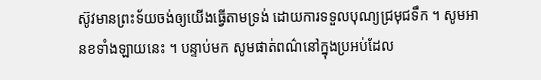ស៊ូវមានព្រះទ័យចង់ឲ្យយើងធ្វើតាមទ្រង់ ដោយការទទួលបុណ្យជ្រមុជទឹក ។ សូមអានខទាំងឡាយនេះ ។ បន្ទាប់មក សូមផាត់ពណ៌នៅក្នុងប្រអប់ដែល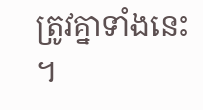ត្រូវគ្នាទាំងនេះ ។